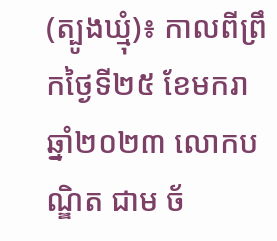(ត្បូងឃ្មុំ)៖ កាលពីព្រឹកថ្ងៃទី២៥ ខែមករា ឆ្នាំ២០២៣ លោកបណ្ឌិត ជាម ច័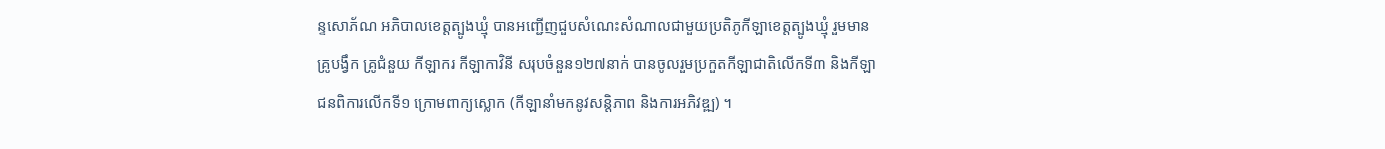ន្ទសោភ័ណ អភិបាលខេត្តត្បូងឃ្មុំ បានអញ្ជើញជួបសំណេះសំណាលជាមួយប្រតិភូកីឡាខេត្តត្បូងឃ្មុំ រួមមានគ្រូបង្វឹក គ្រូជំនួយ កីឡាករ កីឡាកាវិនី សរុបចំនួន១២៧នាក់ បានចូលរួមប្រកួតកីឡាជាតិលើកទី៣ និងកីឡាជនពិការលើកទី១ ក្រោមពាក្យស្លោក (កីឡានាំមកនូវសន្តិភាព និងការអភិវឌ្ឍ) ។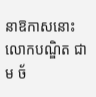នាឱកាសនោះ លោកបណ្ឌិត ជាម ច័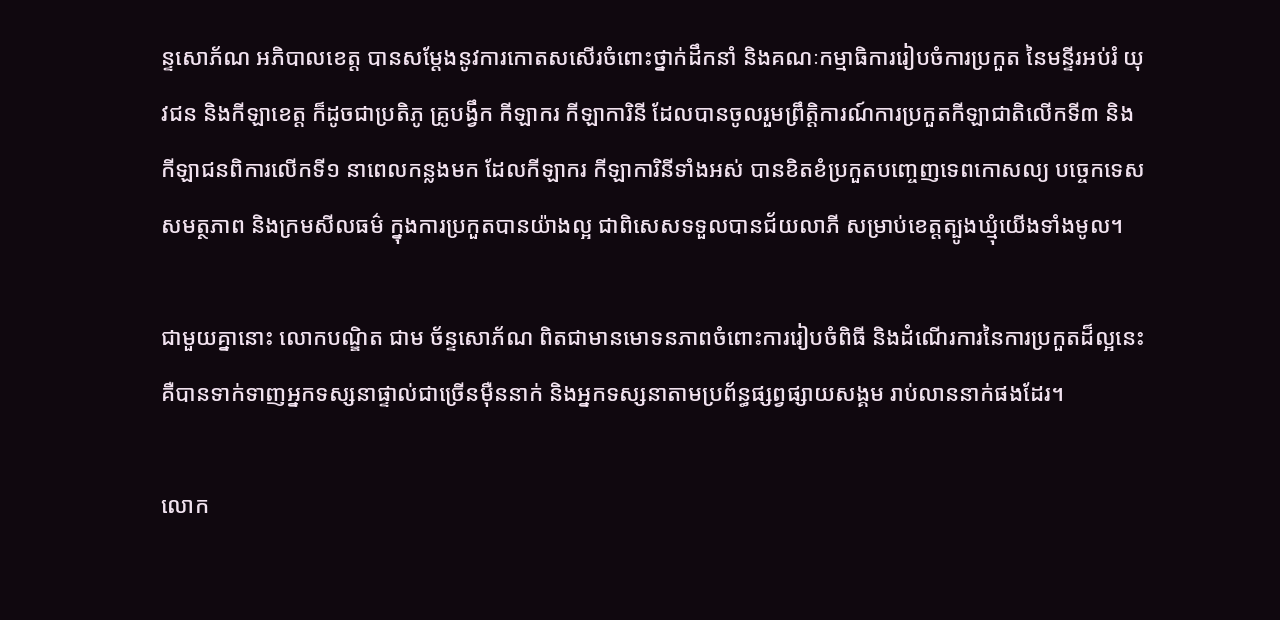ន្ទសោភ័ណ អភិបាលខេត្ត បានសម្ដែងនូវការកោតសសើរចំពោះថ្នាក់ដឹកនាំ និងគណៈកម្មាធិការរៀបចំការប្រកួត នៃមន្ទីរអប់រំ យុវជន និងកីឡាខេត្ត ក៏ដូចជាប្រតិភូ គ្រូបង្វឹក កីឡាករ កីឡាការិនី ដែលបានចូលរួមព្រឹត្តិការណ៍ការប្រកួតកីឡាជាតិលើកទី៣ និងកីឡាជនពិការលើកទី១ នាពេលកន្លងមក ដែលកីឡាករ កីឡាការិនីទាំងអស់ បានខិតខំប្រកួតបញ្ចេញទេពកោសល្យ បច្ចេកទេស សមត្ថភាព និងក្រមសីលធម៌ ក្នុងការប្រកួតបានយ៉ាងល្អ ជាពិសេសទទួលបានជ័យលាភី សម្រាប់ខេត្តត្បូងឃ្មុំយើងទាំងមូល។

ជាមួយគ្នានោះ លោកបណ្ឌិត ជាម ច័ន្ទសោភ័ណ ពិតជាមានមោទនភាពចំពោះការរៀបចំពិធី និងដំណើរការនៃការប្រកួតដ៏ល្អនេះ គឺបានទាក់ទាញអ្នកទស្សនាផ្ទាល់ជាច្រើនម៉ឺននាក់ និងអ្នកទស្សនាតាមប្រព័ន្ធផ្សព្វផ្សាយសង្គម រាប់លាននាក់ផងដែរ។

លោក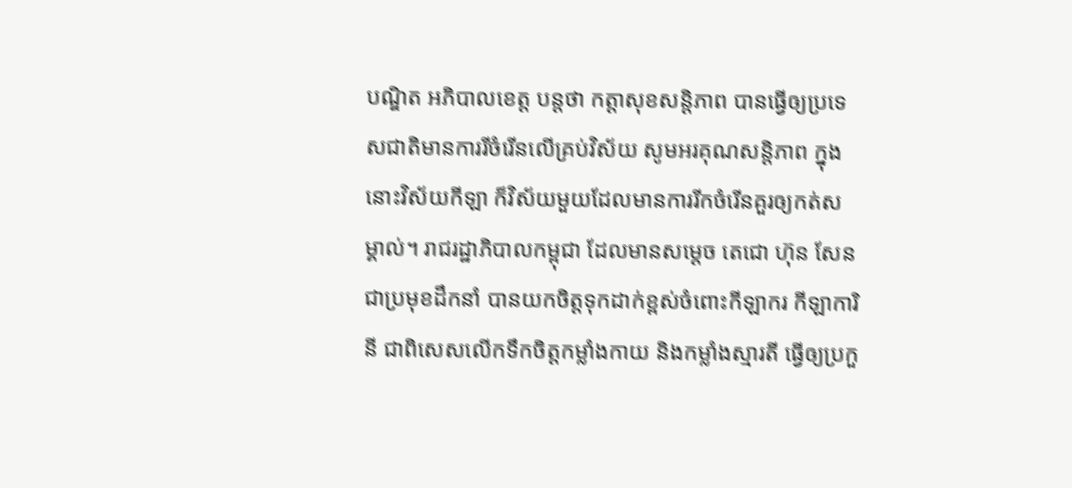បណ្ឌិត អភិបាលខេត្ត បន្តថា កត្តាសុខសន្តិភាព បានធ្វើឲ្យប្រទេសជាតិមានការរីចំរើនលើគ្រប់វិស័យ សូមអរគុណសន្តិភាព ក្នុងនោះវិស័យកីឡា ក៏វិស័យមួយដែលមានការរីកចំរើនគួរឲ្យកត់សម្គាល់។ រាជរដ្ឋាភិបាលកម្ពុជា ដែលមានសម្តេច តេជោ ហ៊ុន សែន ជាប្រមុខដឹកនាំ បានយកចិត្តទុកដាក់ខ្ពស់ចំពោះកីឡាករ កីឡាការិនី ជាពិសេសលើកទឹកចិត្តកម្លាំងកាយ និងកម្លាំងស្មារតី ធ្វើឲ្យប្រកួ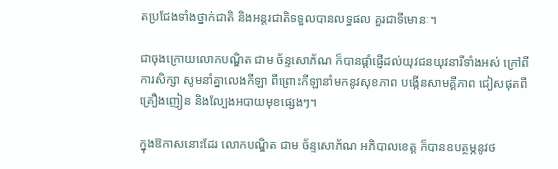តប្រជែងទាំងថ្នាក់ជាតិ និងអន្តរជាតិទទួលបានលទ្ធផល គួរជាទីមោនៈ។

ជាចុងក្រោយលោកបណ្ឌិត ជាម ច័ន្ទសោភ័ណ ក៏បានផ្ដាំផ្ញើដល់យុវជនយុវនារីទាំងអស់ ក្រៅពីការសិក្សា សូមនាំគ្នាលេងកីឡា ពីព្រោះកីឡានាំមកនូវសុខភាព បង្កើនសាមគ្គីភាព ជៀសផុតពីគ្រឿងញៀន និងល្បែងអបាយមុខផ្សេងៗ។

ក្នុងឱកាសនោះដែរ លោកបណ្ឌិត ជាម ច័ន្ទសោភ័ណ អភិបាលខេត្ត ក៏បានឧបត្ថម្ភនូវថ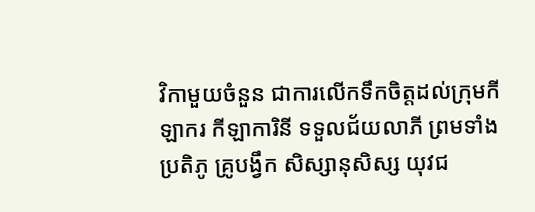វិកាមួយចំនួន ជាការលើកទឹកចិត្តដល់ក្រុមកីឡាករ កីឡាការិនី ទទួលជ័យលាភី ព្រមទាំង ប្រតិភូ គ្រូបង្វឹក សិស្សានុសិស្ស យុវជ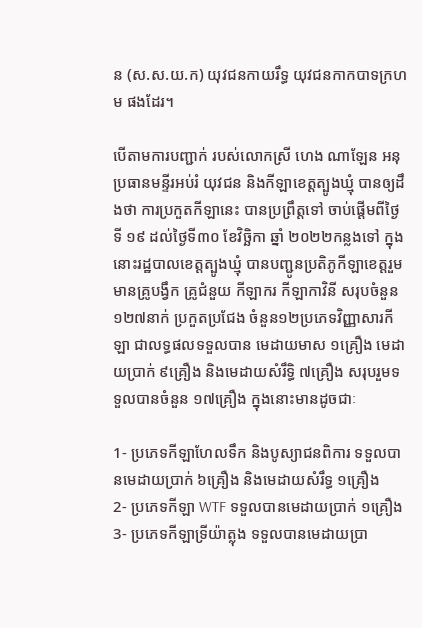ន (ស.ស.យ.ក) យុវជនកាយរឹទ្ធ យុវជនកាកបាទក្រហម ផងដែរ។

បើតាមការបញ្ជាក់ របស់លោកស្រី ហេង ណាឡែន អនុប្រធានមន្ទីរអប់រំ យុវជន និងកីឡាខេត្តត្បូងឃ្មុំ បានឲ្យដឹងថា ការប្រកួតកីឡានេះ បានប្រព្រឹត្តទៅ ចាប់ផ្ដើមពីថ្ងៃទី ១៩ ដល់ថ្ងៃទី៣០ ខែវិច្ឆិកា ឆ្នាំ ២០២២កន្លងទៅ ក្នុងនោះរដ្ឋបាលខេត្តត្បូងឃ្មុំ បានបញ្ជូនប្រតិភូកីឡាខេត្តរួមមានគ្រូបង្វឹក គ្រូជំនួយ កីឡាករ កីឡាកាវិនី សរុបចំនួន១២៧នាក់ ប្រកួតប្រជែង ចំនួន១២ប្រភេទវិញ្ញាសារកីឡា ជាលទ្ធផលទទួលបាន មេដាយមាស ១គ្រឿង មេដាយប្រាក់ ៩គ្រឿង និងមេដាយសំរឹទ្ធិ ៧គ្រឿង សរុបរួមទទួលបានចំនួន ១៧គ្រឿង ក្នុងនោះមានដូចជាៈ

1- ប្រភេទកីឡាហែលទឹក និងបូស្យាជនពិការ ទទួលបានមេដាយប្រាក់ ៦គ្រឿង និងមេដាយសំរឹទ្ធ ១គ្រឿង
2- ប្រភេទកីឡា WTF ទទួលបានមេដាយប្រាក់ ១គ្រឿង
3- ប្រភេទកីឡាទ្រីយ៉ាត្លុង ទទួលបានមេដាយប្រា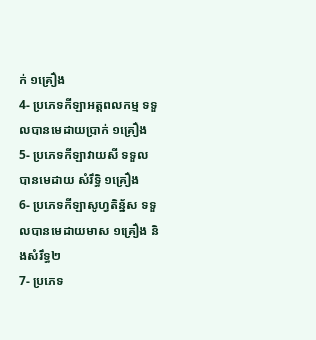ក់ ១គ្រឿង
4- ប្រភេទកីឡាអត្តពលកម្ម ទទួលបានមេដាយប្រាក់ ១គ្រឿង
5- ប្រភេទកីឡាវាយសី ទទួលបានមេដាយ សំរឹទ្ធិ ១គ្រឿង
6- ប្រភេទកីឡាសូហ្វតិន្ន័ស ទទួលបានមេដាយមាស ១គ្រឿង និងសំរឹទ្ធ២
7- ប្រភេទ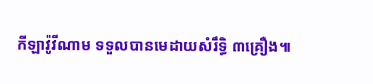កីឡាវ៉ូវីណាម ទទួលបានមេដាយសំរឹទ្ធិ ៣គ្រឿង៕